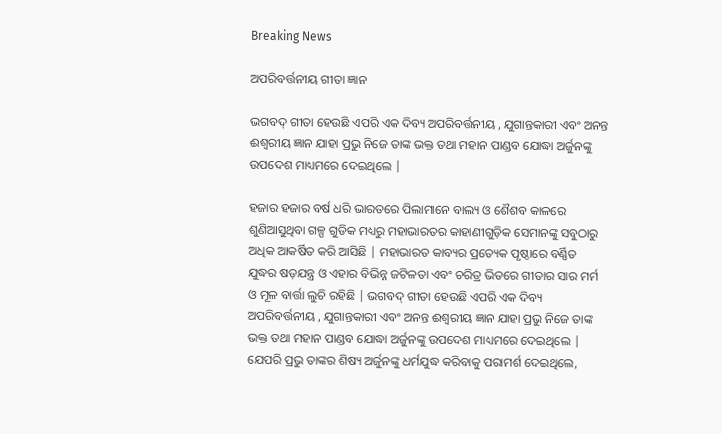Breaking News

ଅପରିବର୍ତ୍ତନୀୟ ଗୀତା ଜ୍ଞାନ

ଭଗବଦ୍ ଗୀତା ହେଉଛି ଏପରି ଏକ ଦିବ୍ୟ ଅପରିବର୍ତ୍ତନୀୟ , ଯୁଗାନ୍ତକାରୀ ଏବଂ ଅନନ୍ତ ଈଶ୍ଵରୀୟ ଜ୍ଞାନ ଯାହା ପ୍ରଭୁ ନିଜେ ତାଙ୍କ ଭକ୍ତ ତଥା ମହାନ ପାଣ୍ଡବ ଯୋଦ୍ଧା ଅର୍ଜୁନଙ୍କୁ ଉପଦେଶ ମାଧ୍ୟମରେ ଦେଇଥିଲେ |

ହଜାର ହଜାର ବର୍ଷ ଧରି ଭାରତରେ ପିଲାମାନେ ବାଲ୍ୟ ଓ ଶୈଶବ କାଳରେ ଶୁଣିଆସୁଥିବା ଗଳ୍ପ ଗୁଡିକ ମଧ୍ୟରୁ ମହାଭାରତର କାହାଣୀଗୁଡ଼ିକ ସେମାନଙ୍କୁ ସବୁଠାରୁ ଅଧିକ ଆକର୍ଷିତ କରି ଆସିଛି | ମହାଭାରତ କାବ୍ୟର ପ୍ରତ୍ୟେକ ପୃଷ୍ଠାରେ ବର୍ଣ୍ଣିତ ଯୁଦ୍ଧର ଷଡ଼ଯନ୍ତ୍ର ଓ ଏହାର ବିଭିନ୍ନ ଜଟିଳତା ଏବଂ ଚରିତ୍ର ଭିତରେ ଗୀତାର ସାର ମର୍ମ ଓ ମୂଳ ବାର୍ତ୍ତା ଲୁଚି ରହିଛି | ଭଗବଦ୍ ଗୀତା ହେଉଛି ଏପରି ଏକ ଦିବ୍ୟ ଅପରିବର୍ତ୍ତନୀୟ , ଯୁଗାନ୍ତକାରୀ ଏବଂ ଅନନ୍ତ ଈଶ୍ଵରୀୟ ଜ୍ଞାନ ଯାହା ପ୍ରଭୁ ନିଜେ ତାଙ୍କ ଭକ୍ତ ତଥା ମହାନ ପାଣ୍ଡବ ଯୋଦ୍ଧା ଅର୍ଜୁନଙ୍କୁ ଉପଦେଶ ମାଧ୍ୟମରେ ଦେଇଥିଲେ |
ଯେପରି ପ୍ରଭୁ ତାଙ୍କର ଶିଷ୍ୟ ଅର୍ଜୁନଙ୍କୁ ଧର୍ମଯୁଦ୍ଧ କରିବାକୁ ପରାମର୍ଶ ଦେଇଥିଲେ,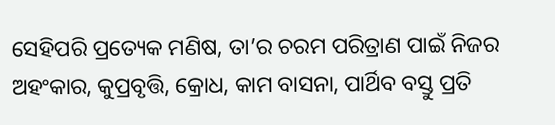ସେହିପରି ପ୍ରତ୍ୟେକ ମଣିଷ, ତା’ର ଚରମ ପରିତ୍ରାଣ ପାଇଁ ନିଜର ଅହଂକାର, କୁପ୍ରବୃତ୍ତି, କ୍ରୋଧ, କାମ ବାସନା, ପାର୍ଥିବ ବସ୍ତୁ ପ୍ରତି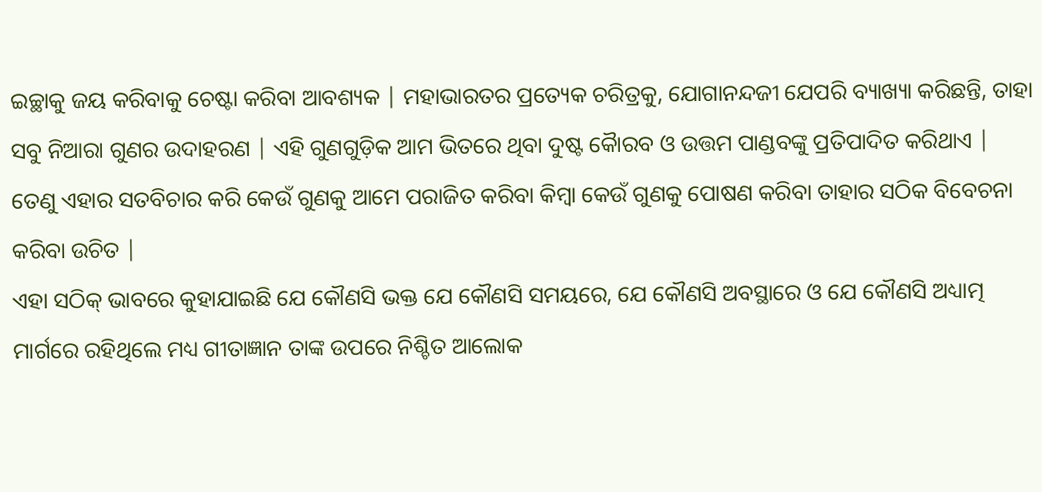ଇଚ୍ଛାକୁ ଜୟ କରିବାକୁ ଚେଷ୍ଟା କରିବା ଆବଶ୍ୟକ | ମହାଭାରତର ପ୍ରତ୍ୟେକ ଚରିତ୍ରକୁ, ଯୋଗାନନ୍ଦଜୀ ଯେପରି ବ୍ୟାଖ୍ୟା କରିଛନ୍ତି, ତାହା ସବୁ ନିଆରା ଗୁଣର ଉଦାହରଣ | ଏହି ଗୁଣଗୁଡ଼ିକ ଆମ ଭିତରେ ଥିବା ଦୁଷ୍ଟ କୋୖରବ ଓ ଉତ୍ତମ ପାଣ୍ଡବଙ୍କୁ ପ୍ରତିପାଦିତ କରିଥାଏ | ତେଣୁ ଏହାର ସତବିଚାର କରି କେଉଁ ଗୁଣକୁ ଆମେ ପରାଜିତ କରିବା କିମ୍ବା କେଉଁ ଗୁଣକୁ ପୋଷଣ କରିବା ତାହାର ସଠିକ ବିବେଚନା କରିବା ଉଚିତ |
ଏହା ସଠିକ୍ ଭାବରେ କୁହାଯାଇଛି ଯେ କୌଣସି ଭକ୍ତ ଯେ କୌଣସି ସମୟରେ, ଯେ କୌଣସି ଅବସ୍ଥାରେ ଓ ଯେ କୌଣସି ଅଧ୍ୟାତ୍ମ ମାର୍ଗରେ ରହିଥିଲେ ମଧ୍ୟ ଗୀତାଜ୍ଞାନ ତାଙ୍କ ଉପରେ ନିଶ୍ଚିତ ଆଲୋକ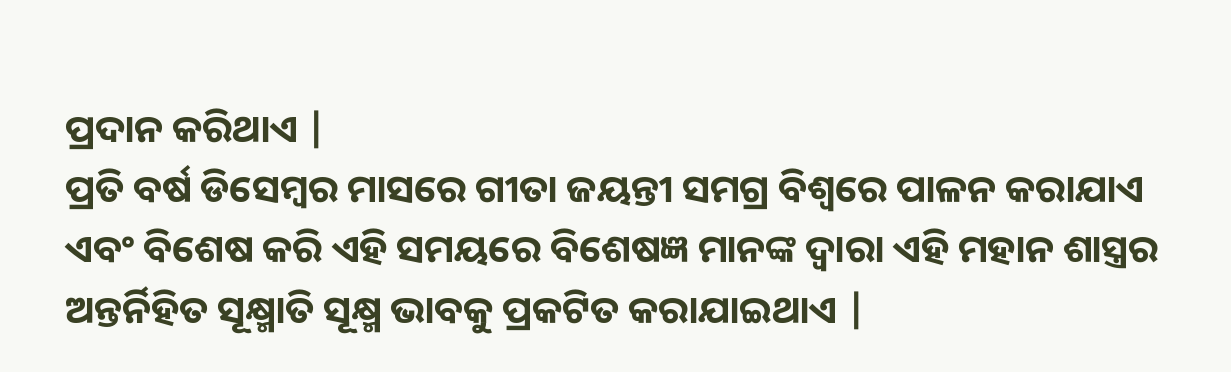ପ୍ରଦାନ କରିଥାଏ |
ପ୍ରତି ବର୍ଷ ଡିସେମ୍ବର ମାସରେ ଗୀତା ଜୟନ୍ତୀ ସମଗ୍ର ବିଶ୍ୱରେ ପାଳନ କରାଯାଏ ଏବଂ ବିଶେଷ କରି ଏହି ସମୟରେ ବିଶେଷଜ୍ଞ ମାନଙ୍କ ଦ୍ୱାରା ଏହି ମହାନ ଶାସ୍ତ୍ରର ଅନ୍ତର୍ନିହିତ ସୂକ୍ଷ୍ମାତି ସୂକ୍ଷ୍ମ ଭାବକୁ ପ୍ରକଟିତ କରାଯାଇଥାଏ |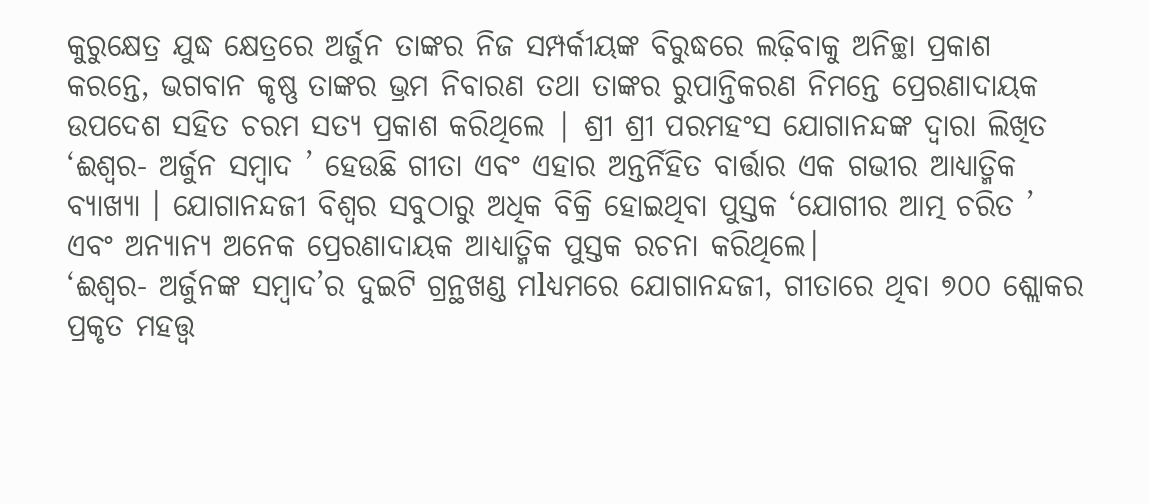କୁରୁକ୍ଷେତ୍ର ଯୁଦ୍ଧ କ୍ଷେତ୍ରରେ ଅର୍ଜୁନ ତାଙ୍କର ନିଜ ସମ୍ପର୍କୀୟଙ୍କ ବିରୁଦ୍ଧରେ ଲଢ଼ିବାକୁ ଅନିଚ୍ଛା ପ୍ରକାଶ କରନ୍ତେ, ଭଗବାନ କୃଷ୍ଣ ତାଙ୍କର ଭ୍ରମ ନିବାରଣ ତଥା ତାଙ୍କର ରୁପାନ୍ତିକରଣ ନିମନ୍ତେ ପ୍ରେରଣାଦାୟକ ଉପଦେଶ ସହିତ ଚରମ ସତ୍ୟ ପ୍ରକାଶ କରିଥିଲେ | ଶ୍ରୀ ଶ୍ରୀ ପରମହଂସ ଯୋଗାନନ୍ଦଙ୍କ ଦ୍ୱାରା ଲିଖିତ ‘ଈଶ୍ୱର- ଅର୍ଜୁନ ସମ୍ବାଦ ’ ହେଉଛି ଗୀତା ଏବଂ ଏହାର ଅନ୍ତର୍ନିହିତ ବାର୍ତ୍ତାର ଏକ ଗଭୀର ଆଧ୍ୟାତ୍ମିକ ବ୍ୟାଖ୍ୟା । ଯୋଗାନନ୍ଦଜୀ ବିଶ୍ୱର ସବୁଠାରୁ ଅଧିକ ବିକ୍ରି ହୋଇଥିବା ପୁସ୍ତକ ‘ଯୋଗୀର ଆତ୍ମ ଚରିତ ’ ଏବଂ ଅନ୍ୟାନ୍ୟ ଅନେକ ପ୍ରେରଣାଦାୟକ ଆଧ୍ୟାତ୍ମିକ ପୁସ୍ତକ ରଚନା କରିଥିଲେ।
‘ଈଶ୍ୱର- ଅର୍ଜୁନଙ୍କ ସମ୍ବାଦ’ର ଦୁଇଟି ଗ୍ରନ୍ଥଖଣ୍ଡ ମlଧ୍ୟମରେ ଯୋଗାନନ୍ଦଜୀ, ଗୀତାରେ ଥିବା ୭୦୦ ଶ୍ଲୋକର ପ୍ରକୃତ ମହତ୍ତ୍ୱ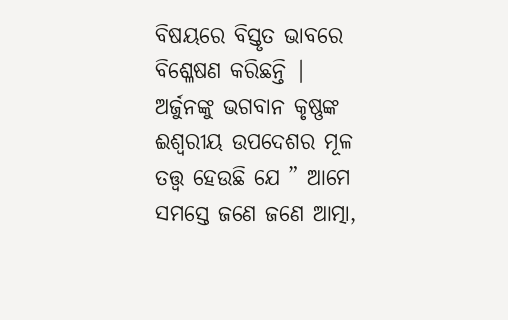ବିଷୟରେ ବିସ୍ତୃତ ଭାବରେ ବିଶ୍ଳେଷଣ କରିଛନ୍ତି | ଅର୍ଜୁନଙ୍କୁ ଭଗବାନ କୃଷ୍ଣଙ୍କ ଈଶ୍ୱରୀୟ ଉପଦେଶର ମୂଳ ତତ୍ତ୍ୱ ହେଉଛି ଯେ ” ଆମେ ସମସ୍ତେ ଜଣେ ଜଣେ ଆତ୍ମା,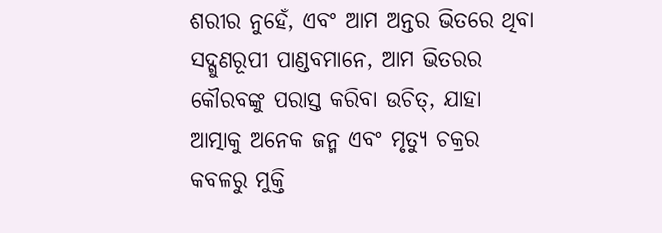ଶରୀର ନୁହେଁ, ଏବଂ ଆମ ଅନ୍ତର ଭିତରେ ଥିବା ସଦ୍ଗୁଣରୂପୀ ପାଣ୍ଡବମାନେ, ଆମ ଭିତରର କୌରବଙ୍କୁ ପରାସ୍ତ କରିବା ଉଚିତ୍, ଯାହା ଆତ୍ମାକୁ ଅନେକ ଜନ୍ମ ଏବଂ ମୃତ୍ୟୁ ଚକ୍ରର କବଳରୁ ମୁକ୍ତି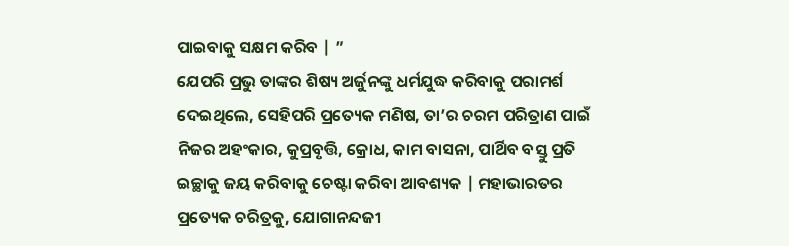ପାଇବାକୁ ସକ୍ଷମ କରିବ | ”
ଯେପରି ପ୍ରଭୁ ତାଙ୍କର ଶିଷ୍ୟ ଅର୍ଜୁନଙ୍କୁ ଧର୍ମଯୁଦ୍ଧ କରିବାକୁ ପରାମର୍ଶ ଦେଇଥିଲେ, ସେହିପରି ପ୍ରତ୍ୟେକ ମଣିଷ, ତା’ର ଚରମ ପରିତ୍ରାଣ ପାଇଁ ନିଜର ଅହଂକାର, କୁପ୍ରବୃତ୍ତି, କ୍ରୋଧ, କାମ ବାସନା, ପାର୍ଥିବ ବସ୍ତୁ ପ୍ରତି ଇଚ୍ଛାକୁ ଜୟ କରିବାକୁ ଚେଷ୍ଟା କରିବା ଆବଶ୍ୟକ | ମହାଭାରତର ପ୍ରତ୍ୟେକ ଚରିତ୍ରକୁ, ଯୋଗାନନ୍ଦଜୀ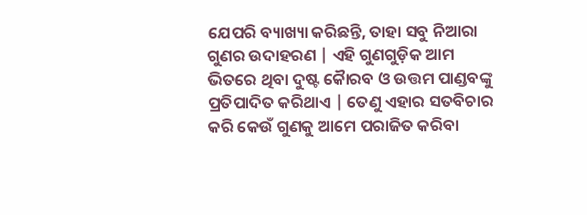ଯେପରି ବ୍ୟାଖ୍ୟା କରିଛନ୍ତି, ତାହା ସବୁ ନିଆରା ଗୁଣର ଉଦାହରଣ | ଏହି ଗୁଣଗୁଡ଼ିକ ଆମ ଭିତରେ ଥିବା ଦୁଷ୍ଟ କୋୖରବ ଓ ଉତ୍ତମ ପାଣ୍ଡବଙ୍କୁ ପ୍ରତିପାଦିତ କରିଥାଏ | ତେଣୁ ଏହାର ସତବିଚାର କରି କେଉଁ ଗୁଣକୁ ଆମେ ପରାଜିତ କରିବା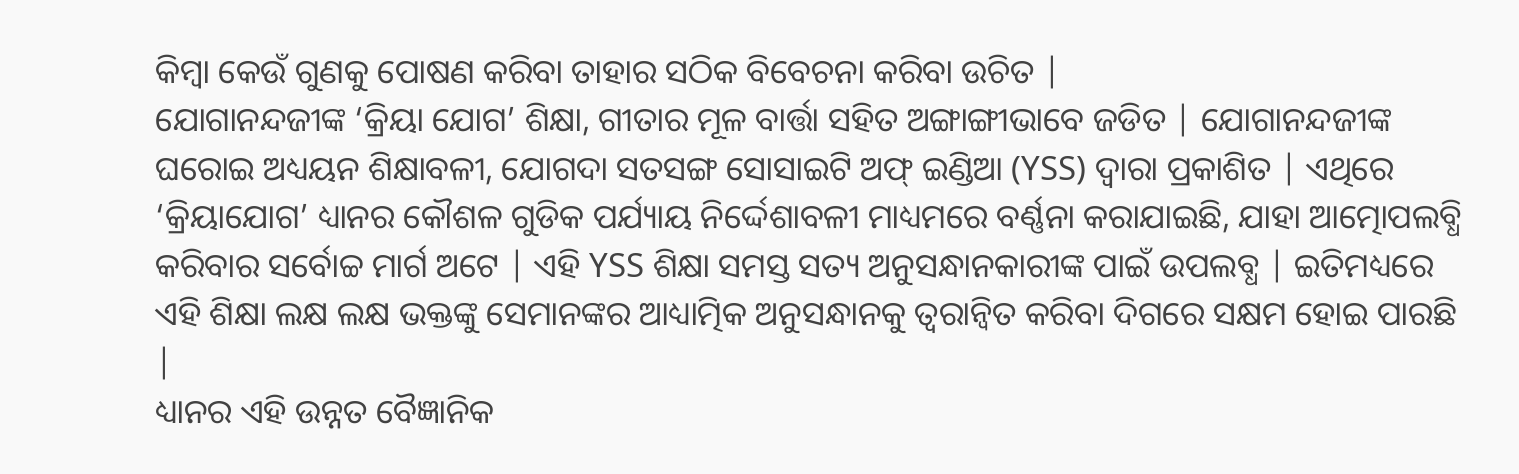କିମ୍ବା କେଉଁ ଗୁଣକୁ ପୋଷଣ କରିବା ତାହାର ସଠିକ ବିବେଚନା କରିବା ଉଚିତ |
ଯୋଗାନନ୍ଦଜୀଙ୍କ ‘କ୍ରିୟା ଯୋଗ’ ଶିକ୍ଷା, ଗୀତାର ମୂଳ ବାର୍ତ୍ତା ସହିତ ଅଙ୍ଗାଙ୍ଗୀଭାବେ ଜଡିତ | ଯୋଗାନନ୍ଦଜୀଙ୍କ ଘରୋଇ ଅଧ୍ୟୟନ ଶିକ୍ଷାବଳୀ, ଯୋଗଦା ସତସଙ୍ଗ ସୋସାଇଟି ଅଫ୍ ଇଣ୍ଡିଆ (YSS) ଦ୍ୱାରା ପ୍ରକାଶିତ | ଏଥିରେ ‘କ୍ରିୟାଯୋଗ’ ଧ୍ୟାନର କୌଶଳ ଗୁଡିକ ପର୍ଯ୍ୟାୟ ନିର୍ଦ୍ଦେଶାବଳୀ ମାଧ୍ୟମରେ ବର୍ଣ୍ଣନା କରାଯାଇଛି, ଯାହା ଆତ୍ମୋପଲବ୍ଧି କରିବାର ସର୍ବୋଚ୍ଚ ମାର୍ଗ ଅଟେ | ଏହି YSS ଶିକ୍ଷା ସମସ୍ତ ସତ୍ୟ ଅନୁସନ୍ଧାନକାରୀଙ୍କ ପାଇଁ ଉପଲବ୍ଧ | ଇତିମଧ୍ୟରେ ଏହି ଶିକ୍ଷା ଲକ୍ଷ ଲକ୍ଷ ଭକ୍ତଙ୍କୁ ସେମାନଙ୍କର ଆଧ୍ୟାତ୍ମିକ ଅନୁସନ୍ଧାନକୁ ତ୍ୱରାନ୍ୱିତ କରିବା ଦିଗରେ ସକ୍ଷମ ହୋଇ ପାରଛି |
ଧ୍ୟାନର ଏହି ଉନ୍ନତ ବୈଜ୍ଞାନିକ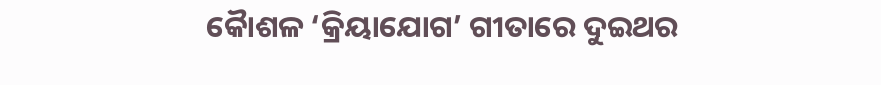କୋୖଶଳ ‘କ୍ରିୟାଯୋଗ’ ଗୀତାରେ ଦୁଇଥର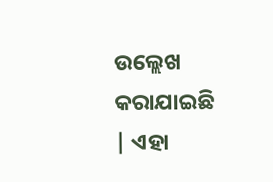ଉଲ୍ଲେଖ କରାଯାଇଛି | ଏହା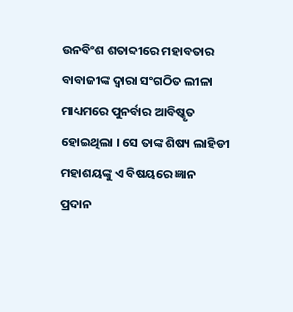ଉନବିଂଶ ଶତାବ୍ଦୀରେ ମହାବତାର ବାବାଜୀଙ୍କ ଦ୍ୱାରା ସଂଗଠିତ ଲୀଳା ମାଧ୍ୟମରେ ପୁନର୍ବାର ଆବିଷ୍କୃତ ହୋଇଥିଲା । ସେ ତାଙ୍କ ଶିଷ୍ୟ ଲାହିଡୀ ମହାଶୟଙ୍କୁ ଏ ବିଷୟରେ ଜ୍ଞାନ ପ୍ରଦାନ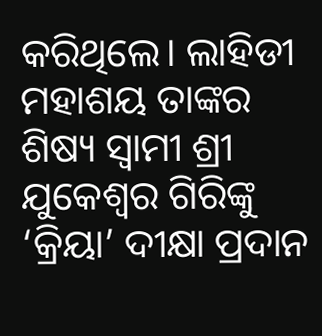କରିଥିଲେ। ଲାହିଡୀ ମହାଶୟ ତାଙ୍କର ଶିଷ୍ୟ ସ୍ୱାମୀ ଶ୍ରୀ ଯୁକେଶ୍ୱର ଗିରିଙ୍କୁ ‘କ୍ରିୟା’ ଦୀକ୍ଷା ପ୍ରଦାନ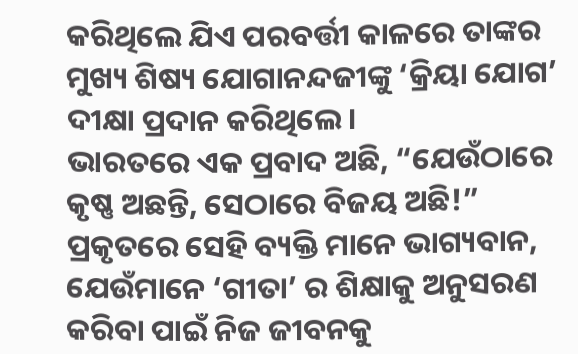କରିଥିଲେ ଯିଏ ପରବର୍ତ୍ତୀ କାଳରେ ତାଙ୍କର ମୁଖ୍ୟ ଶିଷ୍ୟ ଯୋଗାନନ୍ଦଜୀଙ୍କୁ ‘କ୍ରିୟା ଯୋଗ’ ଦୀକ୍ଷା ପ୍ରଦାନ କରିଥିଲେ।
ଭାରତରେ ଏକ ପ୍ରବାଦ ଅଛି, “ଯେଉଁଠାରେ କୃଷ୍ଣ ଅଛନ୍ତି, ସେଠାରେ ବିଜୟ ଅଛି!” ପ୍ରକୃତରେ ସେହି ବ୍ୟକ୍ତି ମାନେ ଭାଗ୍ୟବାନ, ଯେଉଁମାନେ ‘ଗୀତା’ ର ଶିକ୍ଷାକୁ ଅନୁସରଣ କରିବା ପାଇଁ ନିଜ ଜୀବନକୁ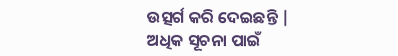ଉତ୍ସର୍ଗ କରି ଦେଇଛନ୍ତି | ଅଧିକ ସୂଚନା ପାଇଁ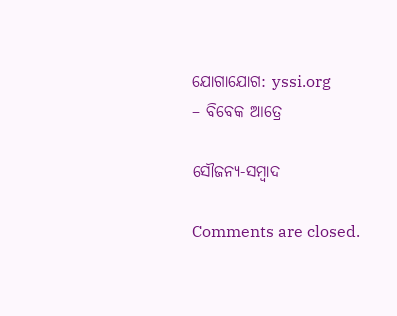ଯୋଗାଯୋଗ: yssi.org
– ବିବେକ ଆତ୍ରେ

ସୌଜନ୍ୟ-ସମ୍ୱାଦ

Comments are closed.